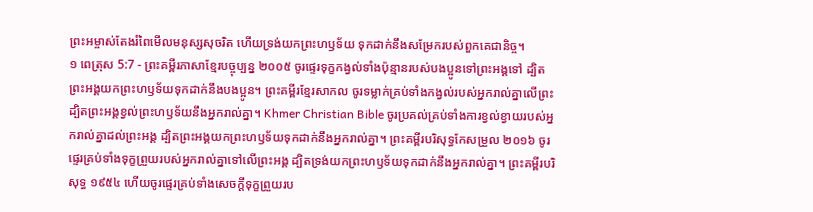ព្រះអម្ចាស់តែងរំពៃមើលមនុស្សសុចរិត ហើយទ្រង់យកព្រះហឫទ័យ ទុកដាក់នឹងសម្រែករបស់ពួកគេជានិច្ច។
១ ពេត្រុស 5:7 - ព្រះគម្ពីរភាសាខ្មែរបច្ចុប្បន្ន ២០០៥ ចូរផ្ទេរទុក្ខកង្វល់ទាំងប៉ុន្មានរបស់បងប្អូនទៅព្រះអង្គទៅ ដ្បិតព្រះអង្គយកព្រះហឫទ័យទុកដាក់នឹងបងប្អូន។ ព្រះគម្ពីរខ្មែរសាកល ចូរទម្លាក់គ្រប់ទាំងកង្វល់របស់អ្នករាល់គ្នាលើព្រះ ដ្បិតព្រះអង្គខ្វល់ព្រះហឫទ័យនឹងអ្នករាល់គ្នា។ Khmer Christian Bible ចូរប្រគល់គ្រប់ទាំងការខ្វល់ខ្វាយរបស់អ្នករាល់គ្នាដល់ព្រះអង្គ ដ្បិតព្រះអង្គយកព្រះហឫទ័យទុកដាក់នឹងអ្នករាល់គ្នា។ ព្រះគម្ពីរបរិសុទ្ធកែសម្រួល ២០១៦ ចូរផ្ទេរគ្រប់ទាំងទុក្ខព្រួយរបស់អ្នករាល់គ្នាទៅលើព្រះអង្គ ដ្បិតទ្រង់យកព្រះហឫទ័យទុកដាក់នឹងអ្នករាល់គ្នា។ ព្រះគម្ពីរបរិសុទ្ធ ១៩៥៤ ហើយចូរផ្ទេរគ្រប់ទាំងសេចក្ដីទុក្ខព្រួយរប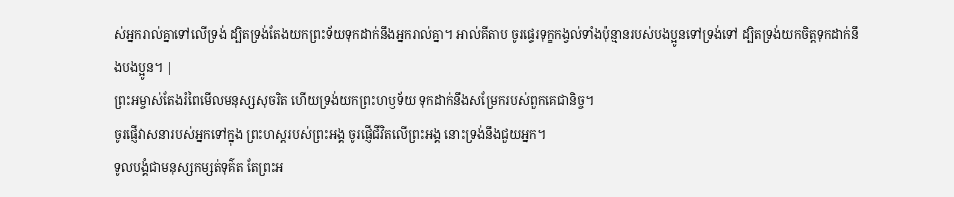ស់អ្នករាល់គ្នាទៅលើទ្រង់ ដ្បិតទ្រង់តែងយកព្រះទ័យទុកដាក់នឹងអ្នករាល់គ្នា។ អាល់គីតាប ចូរផ្ទេរទុក្ខកង្វល់ទាំងប៉ុន្មានរបស់បងប្អូនទៅទ្រង់ទៅ ដ្បិតទ្រង់យកចិត្តទុកដាក់នឹងបងប្អូន។ |
ព្រះអម្ចាស់តែងរំពៃមើលមនុស្សសុចរិត ហើយទ្រង់យកព្រះហឫទ័យ ទុកដាក់នឹងសម្រែករបស់ពួកគេជានិច្ច។
ចូរផ្ញើវាសនារបស់អ្នកទៅក្នុង ព្រះហស្ដរបស់ព្រះអង្គ ចូរផ្ញើជីវិតលើព្រះអង្គ នោះទ្រង់នឹងជួយអ្នក។
ទូលបង្គំជាមនុស្សកម្សត់ទុគ៌ត តែព្រះអ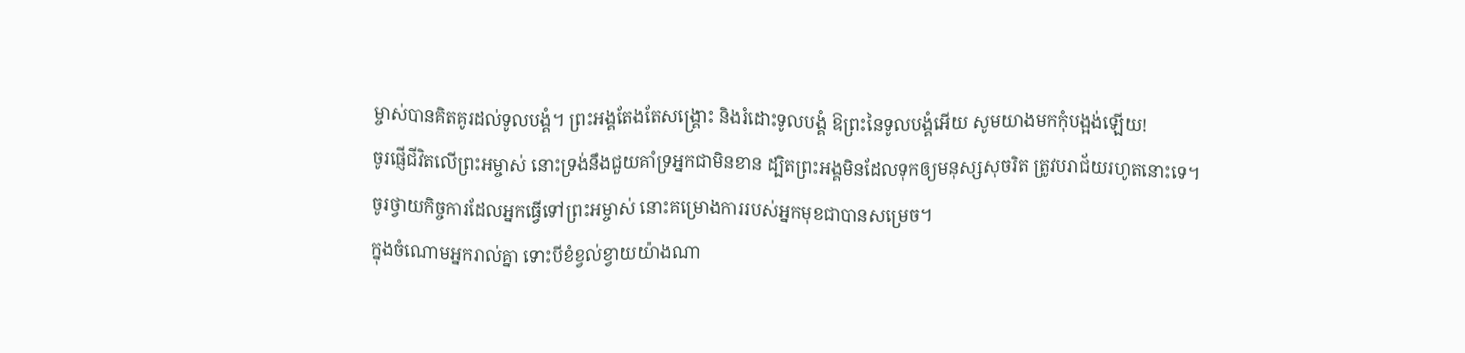ម្ចាស់បានគិតគូរដល់ទូលបង្គំ។ ព្រះអង្គតែងតែសង្គ្រោះ និងរំដោះទូលបង្គំ ឱព្រះនៃទូលបង្គំអើយ សូមយាងមកកុំបង្អង់ឡើយ!
ចូរផ្ញើជីវិតលើព្រះអម្ចាស់ នោះទ្រង់នឹងជួយគាំទ្រអ្នកជាមិនខាន ដ្បិតព្រះអង្គមិនដែលទុកឲ្យមនុស្សសុចរិត ត្រូវបរាជ័យរហូតនោះទេ។
ចូរថ្វាយកិច្ចការដែលអ្នកធ្វើទៅព្រះអម្ចាស់ នោះគម្រោងការរបស់អ្នកមុខជាបានសម្រេច។
ក្នុងចំណោមអ្នករាល់គ្នា ទោះបីខំខ្វល់ខ្វាយយ៉ាងណា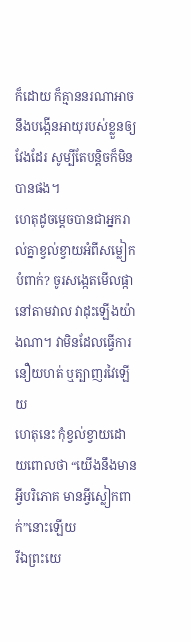ក៏ដោយ ក៏គ្មាននរណាអាចនឹងបង្កើនអាយុរបស់ខ្លួនឲ្យវែងដែរ សូម្បីតែបន្តិចក៏មិនបានផង។
ហេតុដូចម្ដេចបានជាអ្នករាល់គ្នាខ្វល់ខ្វាយអំពីសម្លៀកបំពាក់? ចូរសង្កេតមើលផ្កានៅតាមវាល វាដុះឡើងយ៉ាងណា។ វាមិនដែលធ្វើការនឿយហត់ ឬត្បាញរវៃឡើយ
ហេតុនេះ កុំខ្វល់ខ្វាយដោយពោលថា “យើងនឹងមានអ្វីបរិភោគ មានអ្វីស្លៀកពាក់”នោះឡើយ
រីឯព្រះយេ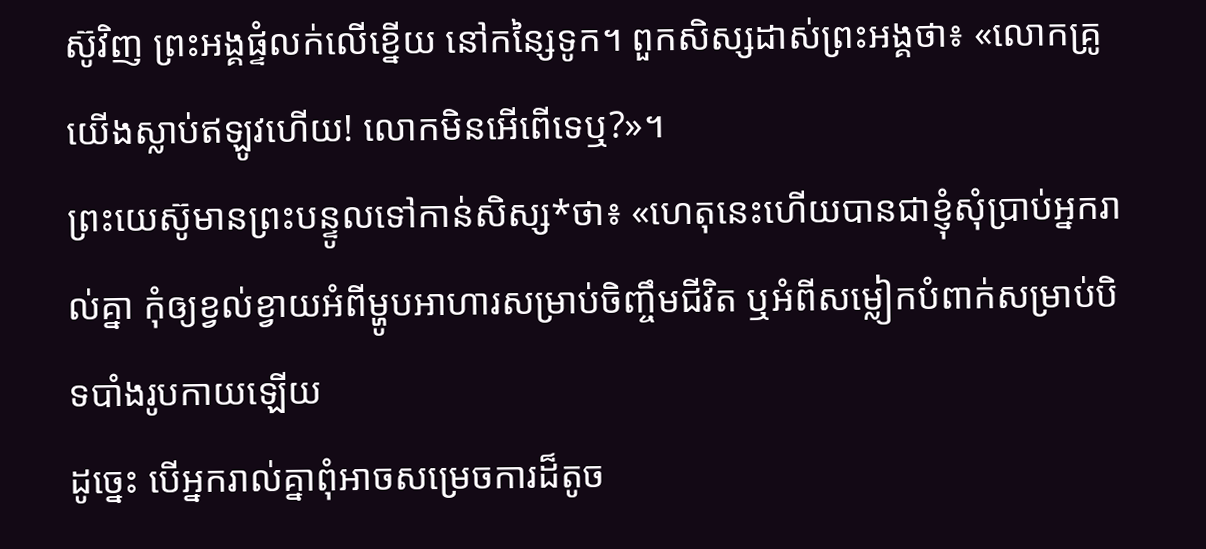ស៊ូវិញ ព្រះអង្គផ្ទំលក់លើខ្នើយ នៅកន្សៃទូក។ ពួកសិស្សដាស់ព្រះអង្គថា៖ «លោកគ្រូ យើងស្លាប់ឥឡូវហើយ! លោកមិនអើពើទេឬ?»។
ព្រះយេស៊ូមានព្រះបន្ទូលទៅកាន់សិស្ស*ថា៖ «ហេតុនេះហើយបានជាខ្ញុំសុំប្រាប់អ្នករាល់គ្នា កុំឲ្យខ្វល់ខ្វាយអំពីម្ហូបអាហារសម្រាប់ចិញ្ចឹមជីវិត ឬអំពីសម្លៀកបំពាក់សម្រាប់បិទបាំងរូបកាយឡើយ
ដូច្នេះ បើអ្នករាល់គ្នាពុំអាចសម្រេចការដ៏តូច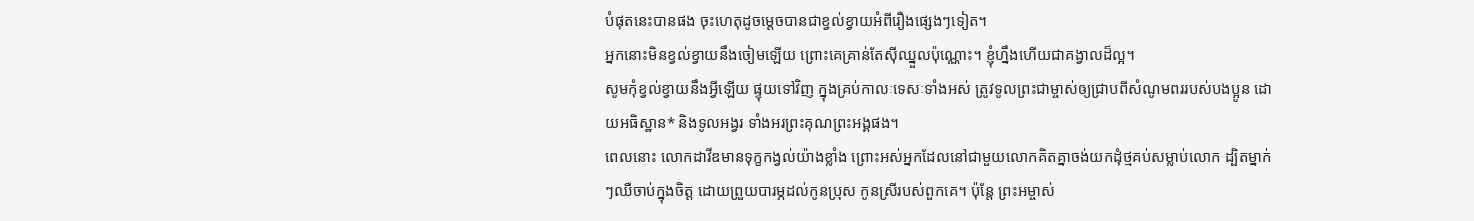បំផុតនេះបានផង ចុះហេតុដូចម្ដេចបានជាខ្វល់ខ្វាយអំពីរឿងផ្សេងៗទៀត។
អ្នកនោះមិនខ្វល់ខ្វាយនឹងចៀមឡើយ ព្រោះគេគ្រាន់តែស៊ីឈ្នួលប៉ុណ្ណោះ។ ខ្ញុំហ្នឹងហើយជាគង្វាលដ៏ល្អ។
សូមកុំខ្វល់ខ្វាយនឹងអ្វីឡើយ ផ្ទុយទៅវិញ ក្នុងគ្រប់កាលៈទេសៈទាំងអស់ ត្រូវទូលព្រះជាម្ចាស់ឲ្យជ្រាបពីសំណូមពររបស់បងប្អូន ដោយអធិស្ឋាន* និងទូលអង្វរ ទាំងអរព្រះគុណព្រះអង្គផង។
ពេលនោះ លោកដាវីឌមានទុក្ខកង្វល់យ៉ាងខ្លាំង ព្រោះអស់អ្នកដែលនៅជាមួយលោកគិតគ្នាចង់យកដុំថ្មគប់សម្លាប់លោក ដ្បិតម្នាក់ៗឈឺចាប់ក្នុងចិត្ត ដោយព្រួយបារម្ភដល់កូនប្រុស កូនស្រីរបស់ពួកគេ។ ប៉ុន្តែ ព្រះអម្ចាស់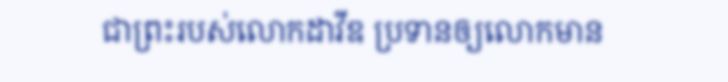ជាព្រះរបស់លោកដាវីឌ ប្រទានឲ្យលោកមាន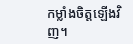កម្លាំងចិត្តឡើងវិញ។